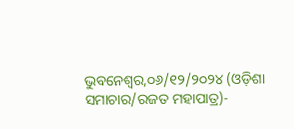ଭୁବନେଶ୍ୱର,୦୬/୧୨/୨୦୨୪ (ଓଡ଼ିଶା ସମାଚାର/ରଜତ ମହାପାତ୍ର)-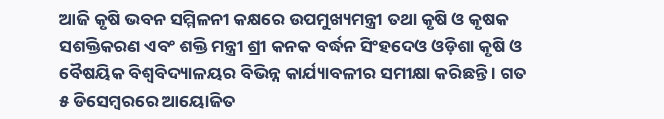ଆଜି କୃଷି ଭବନ ସମ୍ମିଳନୀ କକ୍ଷରେ ଉପମୁଖ୍ୟମନ୍ତ୍ରୀ ତଥା କୃଷି ଓ କୃଷକ ସଶକ୍ତିକରଣ ଏବଂ ଶକ୍ତି ମନ୍ତ୍ରୀ ଶ୍ରୀ କନକ ବର୍ଦ୍ଧନ ସିଂହଦେଓ ଓଡ଼ିଶା କୃଷି ଓ ବୈଷୟିକ ବିଶ୍ଵବିଦ୍ୟାଳୟର ବିଭିନ୍ନ କାର୍ଯ୍ୟାବଳୀର ସମୀକ୍ଷା କରିଛନ୍ତି । ଗତ ୫ ଡିସେମ୍ବରରେ ଆୟୋଜିତ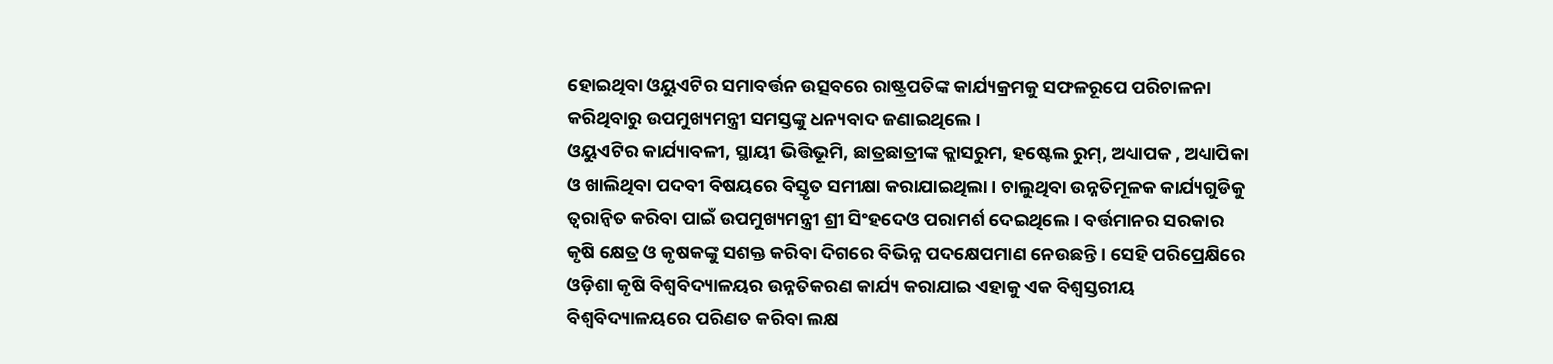ହୋଇଥିବା ଓୟୁଏଟିର ସମାବର୍ତ୍ତନ ଉତ୍ସବରେ ରାଷ୍ଟ୍ରପତିଙ୍କ କାର୍ଯ୍ୟକ୍ରମକୁ ସଫଳରୂପେ ପରିଚାଳନା କରିଥିବାରୁ ଉପମୁଖ୍ୟମନ୍ତ୍ରୀ ସମସ୍ତଙ୍କୁ ଧନ୍ୟବାଦ ଜଣାଇଥିଲେ ।
ଓୟୁଏଟିର କାର୍ଯ୍ୟାବଳୀ, ସ୍ଥାୟୀ ଭିତ୍ତିଭୂମି, ଛାତ୍ରଛାତ୍ରୀଙ୍କ କ୍ଲାସରୁମ, ହଷ୍ଟେଲ ରୁମ୍, ଅଧ୍ୟାପକ , ଅଧ୍ୟାପିକା ଓ ଖାଲିଥିବା ପଦବୀ ବିଷୟରେ ବିସ୍ତୃତ ସମୀକ୍ଷା କରାଯାଇଥିଲା । ଚାଲୁଥିବା ଉନ୍ନତିମୂଳକ କାର୍ଯ୍ୟଗୁଡିକୁ ତ୍ଵରାନ୍ଵିତ କରିବା ପାଇଁ ଉପମୁଖ୍ୟମନ୍ତ୍ରୀ ଶ୍ରୀ ସିଂହଦେଓ ପରାମର୍ଶ ଦେଇଥିଲେ । ବର୍ତ୍ତମାନର ସରକାର କୃଷି କ୍ଷେତ୍ର ଓ କୃଷକଙ୍କୁ ସଶକ୍ତ କରିବା ଦିଗରେ ବିଭିନ୍ନ ପଦକ୍ଷେପମାଣ ନେଉଛନ୍ତି । ସେହି ପରିପ୍ରେକ୍ଷିରେ ଓଡ଼ିଶା କୃଷି ବିଶ୍ୱବିଦ୍ୟାଳୟର ଉନ୍ନତିକରଣ କାର୍ଯ୍ୟ କରାଯାଇ ଏହାକୁ ଏକ ବିଶ୍ଵସ୍ତରୀୟ ବିଶ୍ଵବିଦ୍ୟାଳୟରେ ପରିଣତ କରିବା ଲକ୍ଷ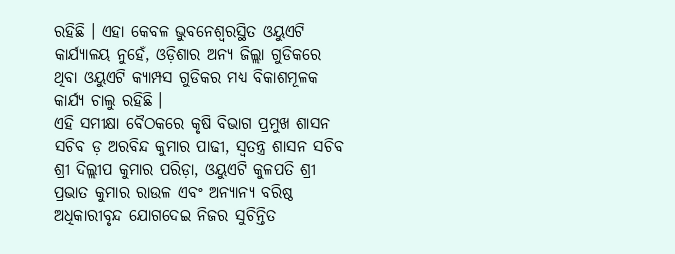ରହିଛି । ଏହା କେବଳ ଭୁବନେଶ୍ୱରସ୍ଥିତ ଓୟୁଏଟି କାର୍ଯ୍ୟାଳୟ ନୁହେଁ, ଓଡ଼ିଶାର ଅନ୍ୟ ଜିଲ୍ଲା ଗୁଡିକରେ ଥିବା ଓୟୁଏଟି କ୍ୟାମ୍ପସ ଗୁଡିକର ମଧ୍ୟ ବିକାଶମୂଳକ କାର୍ଯ୍ୟ ଚାଲୁ ରହିଛି ।
ଏହି ସମୀକ୍ଷା ବୈଠକରେ କୃଷି ବିଭାଗ ପ୍ରମୁଖ ଶାସନ ସଚିବ ଡ଼ ଅରବିନ୍ଦ କୁମାର ପାଢୀ, ସ୍ଵତନ୍ତ୍ର ଶାସନ ସଚିବ ଶ୍ରୀ ଦିଲ୍ଲୀପ କୁମାର ପରିଡ଼ା, ଓୟୁଏଟି କୁଳପତି ଶ୍ରୀ ପ୍ରଭାତ କୁମାର ରାଉଳ ଏବଂ ଅନ୍ୟାନ୍ୟ ବରିଷ୍ଠ ଅଧିକାରୀବୃନ୍ଦ ଯୋଗଦେଇ ନିଜର ସୁଚିନ୍ତିତ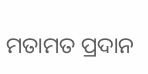ମତାମତ ପ୍ରଦାନ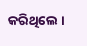କରିଥିଲେ ।